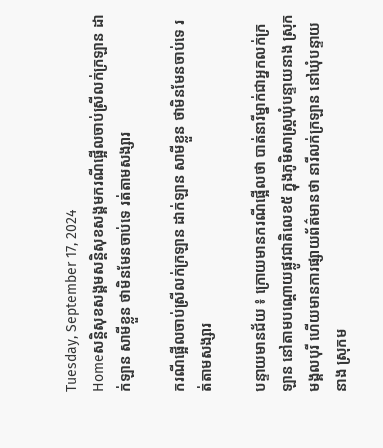Tuesday, September 17, 2024
Homeសន្ដិសុខសង្គមសន្តិសុខសង្គមករណីផ្អើលចាប់ស្រីលក់ក្រឡាន ដាក់ឡាន សាមីខ្លួន ថាមិនមែនចាប់ទេ រត់តាមសង្សារ

ករណីផ្អើលចាប់ស្រីលក់ក្រឡាន ដាក់ឡាន សាមីខ្លួន ថាមិនមែនចាប់ទេ រត់តាមសង្សារ

បន្ទាយមានជ័យ ៖ ក្រោយមានករណីផ្អើលថា បាត់នារីម្នាក់ជាអ្នកលក់ក្រឡាន នៅតាមបណ្តោយផ្លូវជាតិលេខ៥ ក្នុងភូមិសាស្ត្រឃុំបន្ទាយនាង ស្រុកមង្គលបុរី ហើយមានការផ្សាយព័ត៌មានថា នារីលក់ក្រឡាន នៅឃុំបន្ទាយ នាង ស្រុកម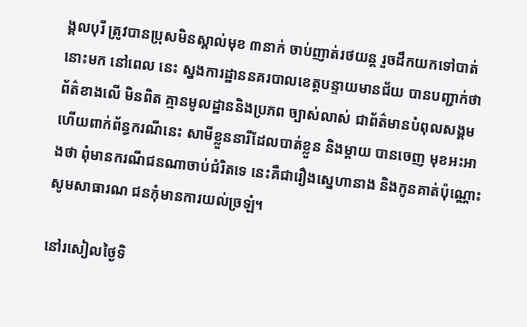ង្គលបុរី ត្រូវបានប្រុសមិនស្គាល់មុខ ៣នាក់ ចាប់ញាត់រថយន្ត រួចដឹកយកទៅបាត់នោះមក នៅពេល នេះ ស្នងការដ្ឋាននគរបាលខេត្តបន្ទាយមានជ័យ បានបញ្ជាក់ថា ព័ត៌ខាងលើ មិនពិត គ្មានមូលដ្ឋាននិងប្រភព ច្បាស់លាស់ ជាព័ត៌មានបំពុលសង្គម ហើយពាក់ព័ន្ធករណីនេះ សាមីខ្លួននារីដែលបាត់ខ្លួន និងម្ដាយ បានចេញ មុខអះអាងថា ពុំមានករណីជនណាចាប់ជំរិតទេ នេះគឺជារឿងស្នេហានាង និងកូនគាត់ប៉ុណ្ណោះ សូមសាធារណ ជនកុំមានការយល់ច្រឡំ។

នៅរសៀលថ្ងៃទិ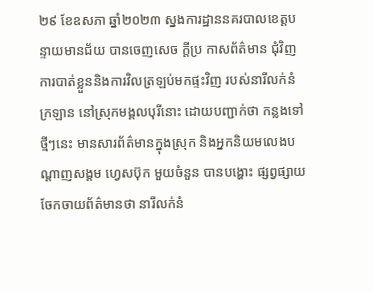២៩ ខែឧសភា ឆ្នាំ២០២៣ ស្នងការដ្ឋាននគរបាលខេត្តបន្ទាយមានជ័យ បានចេញសេច ក្តីប្រ កាសព័ត៌មាន ជុំវិញការបាត់ខ្លួននិងការវិលត្រឡប់មកផ្ទះវិញ របស់នារីលក់នំក្រឡាន នៅស្រុកមង្គលបុរីនោះ ដោយបញ្ជាក់ថា កន្លងទៅថ្មីៗនេះ មានសារព័ត៌មានក្នុងស្រុក និងអ្នកនិយមលេងបណ្តាញសង្គម ហ្វេសប៊ុក មួយចំនួន បានបង្ហោះ ផ្សព្វផ្សាយចែកចាយព័ត៌មានថា នារីលក់នំ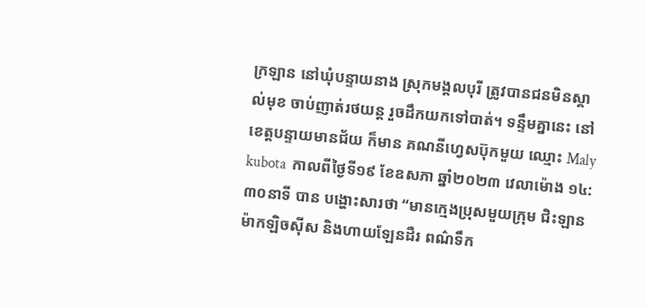ក្រឡាន នៅឃុំបន្ទាយនាង ស្រុកមង្គលបុរី ត្រូវបានជនមិនស្គាល់មុខ ចាប់ញាត់រថយន្ត រួចដឹកយកទៅបាត់។ ទន្ទឹមគ្នានេះ នៅខេត្តបន្ទាយមានជ័យ ក៏មាន គណនីហ្វេសប៊ុកមួយ ឈ្មោះ Maly kubota  កាលពីថ្ងៃទី១៩ ខែឧសភា ឆ្នាំ២០២៣ វេលាម៉ោង ១៤:៣០នាទី បាន បង្ហោះសារថា “មានក្មេងប្រុសមួយក្រុម ជិះឡានម៉ាកឡិចស៊ីស និងហាយឡែនដឺរ ពណ៌ទឹក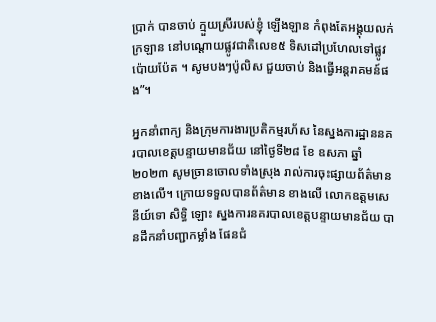ប្រាក់ បានចាប់ ក្មួយស្រីរបស់ខ្ញុំ ឡើងឡាន កំពុងតែអង្គុយលក់ក្រឡាន នៅបណ្ដោយផ្លូវជាតិលេខ៥ ទិសដៅប្រហែលទៅផ្លូវ ប៉ោយប៉ែត ។ សូមបងៗប៉ូលិស ជួយចាប់ និងធ្វើអន្តរាគមន៍ផង”។

អ្នកនាំពាក្យ និងក្រុមការងារប្រតិកម្មរហ័ស នៃស្នងការដ្ឋាននគរបាលខេត្តបន្ទាយមានជ័យ នៅថ្ងៃទី២៨ ខែ ឧសភា ឆ្នាំ២០២៣ សូមច្រានចោលទាំងស្រុង រាល់ការចុះផ្សាយព័ត៌មានខាងលើ។ ក្រោយទទួលបានព័ត៌មាន ខាងលើ លោកឧត្តមសេនីយ៍ទោ សិទ្ធិ ឡោះ ស្នងការនគរបាលខេត្តបន្ទាយមានជ័យ បានដឹកនាំបញ្ជាកម្លាំង ផែនជំ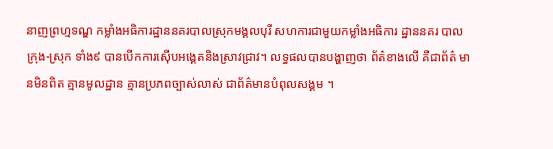នាញព្រហ្មទណ្ឌ កម្លាំងអធិការដ្ឋាននគរបាលស្រុកមង្គលបុរី សហការជាមួយកម្លាំងអធិការ ដ្ឋាននគរ បាលក្រុង-ស្រុក ទាំង៩ បានបើកការស៊ើបអង្គេតនិងស្រាវជ្រាវ។ លទ្ធផលបានបង្ហាញថា ព័ត៌ខាងលើ គឺជាព័ត៌ មានមិនពិត គ្មានមូលដ្ឋាន គ្មានប្រភពច្បាស់លាស់ ជាព័ត៌មានបំពុលសង្គម ។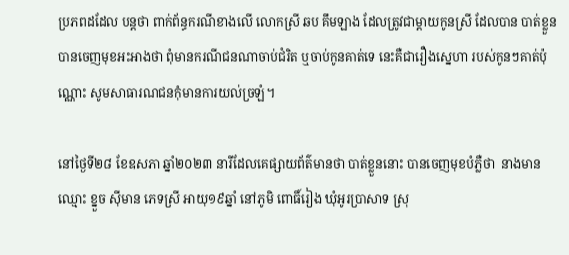ប្រភពដដែល បន្តថា ពាក់ព័ន្ធករណីខាងលើ លោកស្រី ឆប គឹមឡាង ដែលត្រូវជាម្ដាយកូនស្រី ដែលបាន បាត់ខ្លួន  បានចេញមុខអះអាងថា ពុំមានករណីជនណាចាប់ជំរិត ឬចាប់កូនគាត់ទេ នេះគឺជារឿងស្នេហា របស់កូនៗគាត់ប៉ុណ្ណោះ សូមសាធារណជនកុំមានការយល់ច្រឡំ។

នៅថ្ងៃទី២៨ ខែឧសភា ឆ្នាំ២០២៣ នារីដែលគេផ្សាយព័ត៌មានថា បាត់ខ្លួននោះ បានចេញមុខបំភ្លឺថា  នាងមាន ឈ្មោះ ខ្នួច ស៊ីមាន ភេទស្រី អាយុ១៩ឆ្នាំ នៅភូមិ ពោធិ៍រៀង ឃុំអូរប្រាសាទ ស្រុ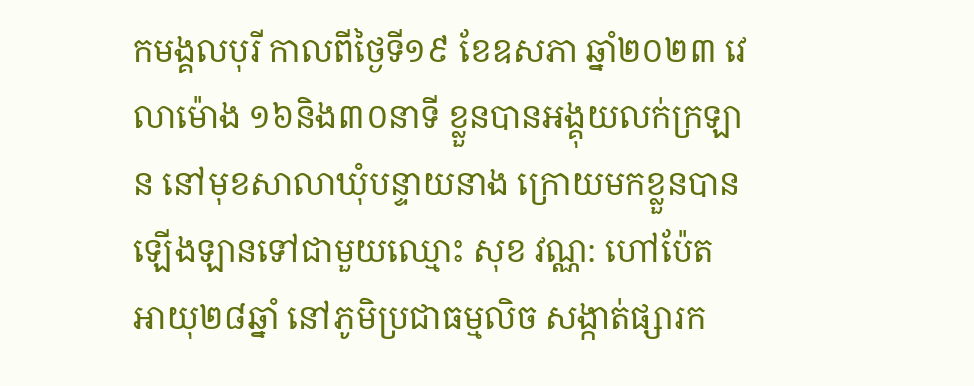កមង្គលបុរី កាលពីថ្ងៃទី១៩ ខែឧសភា ឆ្នាំ២០២៣ វេលាម៉ោង ១៦និង៣០នាទី ខ្លួនបានអង្គុយលក់ក្រឡាន នៅមុខសាលាឃុំបន្ទាយនាង ក្រោយមកខ្លួនបានឡើងឡានទៅជាមួយឈ្មោះ សុខ វណ្ណ: ហៅប៉ែត អាយុ២៨ឆ្នាំ នៅភូមិប្រជាធម្មលិច សង្កាត់ផ្សារក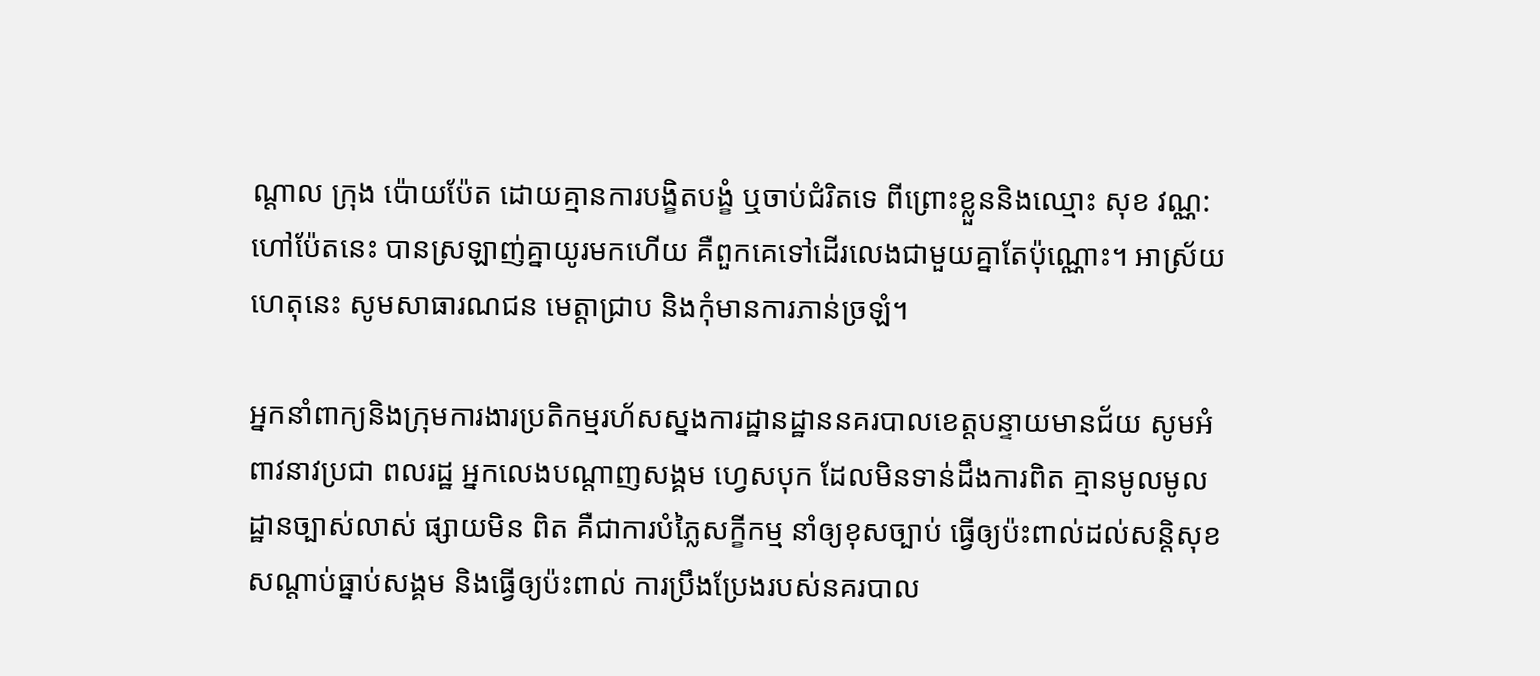ណ្តាល ក្រុង ប៉ោយប៉ែត ដោយគ្មានការបង្ខិតបង្ខំ ឬចាប់ជំរិតទេ ពីព្រោះខ្លួននិងឈ្មោះ សុខ វណ្ណ: ហៅប៉ែតនេះ បានស្រឡាញ់គ្នាយូរមកហើយ គឺពួកគេទៅដើរលេងជាមួយគ្នាតែប៉ុណ្ណោះ។ អាស្រ័យហេតុនេះ សូមសាធារណជន មេត្តាជ្រាប និងកុំមានការភាន់ច្រឡំ។

អ្នកនាំពាក្យនិងក្រុមការងារប្រតិកម្មរហ័សស្នងការដ្ឋានដ្ឋាននគរបាលខេត្តបន្ទាយមានជ័យ សូមអំពាវនាវប្រជា ពលរដ្ឋ អ្នកលេងបណ្តាញសង្គម ហ្វេសបុក ដែលមិនទាន់ដឹងការពិត គ្មានមូលមូលដ្ឋានច្បាស់លាស់ ផ្សាយមិន ពិត គឺជាការបំភ្លៃសក្ខីកម្ម នាំឲ្យខុសច្បាប់ ធ្វើឲ្យប៉ះពាល់ដល់សន្តិសុខ សណ្ដាប់ធ្នាប់សង្គម និងធ្វើឲ្យប៉ះពាល់ ការប្រឹងប្រែងរបស់នគរបាល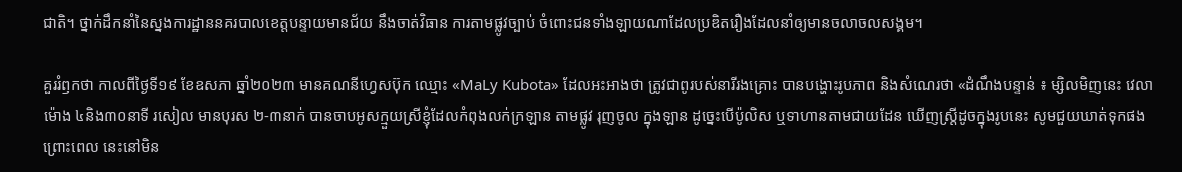ជាតិ។ ថ្នាក់ដឹកនាំនៃស្នងការដ្ឋាននគរបាលខេត្តបន្ទាយមានជ័យ នឹងចាត់វិធាន ការតាមផ្លូវច្បាប់ ចំពោះជនទាំងឡាយណាដែលប្រឌិតរឿងដែលនាំឲ្យមានចលាចលសង្គម។

គួររំឭកថា កាលពីថ្ងៃទី១៩ ខែឧសភា ឆ្នាំ២០២៣ មានគណនីហ្វេសប៊ុក ឈ្មោះ «MaLy Kubota» ដែលអះអាងថា ត្រូវជាពូរបស់នារីរងគ្រោះ បានបង្ហោះរូបភាព និងសំណេរថា «ដំណឹងបន្ទាន់ ៖ ម្សិលមិញនេះ វេលាម៉ោង ៤និង៣០នាទី រសៀល មានបុរស ២-៣នាក់ បានចាបអូសក្មួយស្រីខ្ញុំដែលកំពុងលក់ក្រឡាន តាមផ្លូវ រុញចូល ក្នុងឡាន ដូច្នេះបើប៉ូលិស ឬទាហានតាមជាយដែន ឃើញស្ត្រីដូចក្នុងរូបនេះ សូមជួយឃាត់ទុកផង ព្រោះពេល នេះនៅមិន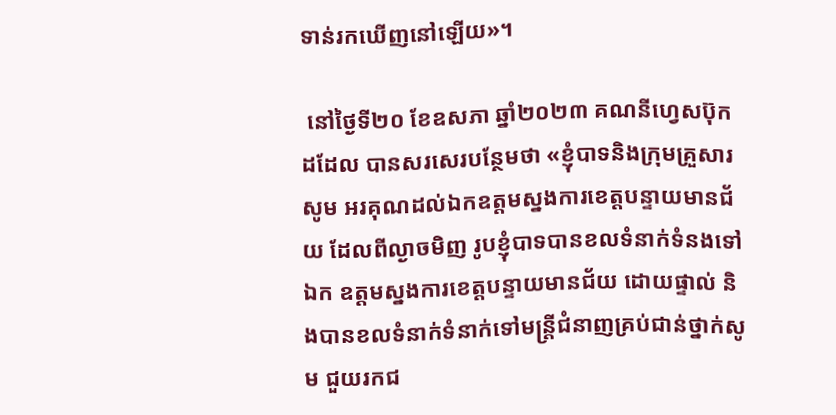ទាន់រកឃើញនៅឡើយ»។

 នៅថ្ងៃទី២០ ខែឧសភា ឆ្នាំ២០២៣ គណនីហ្វេសប៊ុក ដដែល បានសរសេរបន្ថែមថា «ខ្ញុំបាទនិងក្រុមគ្រួសារ សូម អរគុណដល់ឯកឧត្តមស្នងការខេត្តបន្ទាយមានជ័យ ដែលពីល្ងាចមិញ រូបខ្ញុំបាទបានខលទំនាក់ទំនងទៅឯក ឧត្តមស្នងការខេត្តបន្ទាយមានជ័យ ដោយផ្ទាល់ និងបានខលទំនាក់ទំនាក់ទៅមន្រ្តីជំនាញគ្រប់ជាន់ថ្នាក់សូម ជួយរកជ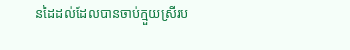នដៃដល់ដែលបានចាប់ក្មួយស្រីរប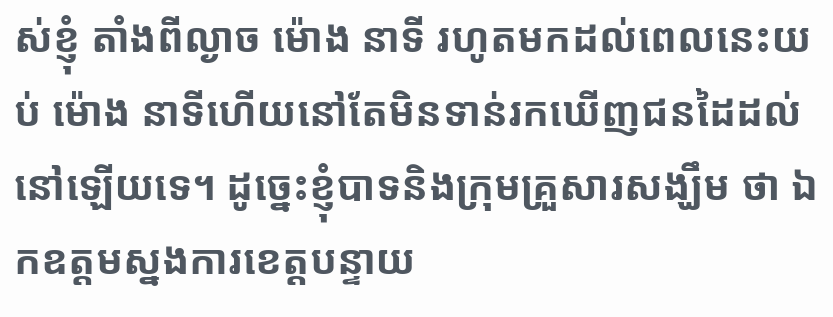ស់ខ្ញុំ តាំងពីល្ងាច ម៉ោង នាទី រហូតមកដល់ពេលនេះយប់ ម៉ោង នាទីហើយនៅតែមិនទាន់រកឃើញជនដៃដល់នៅឡើយទេ។ ដូច្នេះខ្ញុំបាទនិងក្រុមគ្រួសារសង្ឃឹម ថា ឯកឧត្តមស្នងការខេត្តបន្ទាយ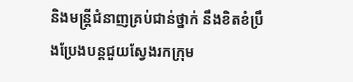និងមន្រ្តីជំនាញគ្រប់ជាន់ថ្នាក់ នឹងខិតខំប្រឹងប្រែងបន្តជួយស្វែងរកក្រុម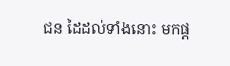ជន ដៃដល់ទាំងនោះ មកផ្ដ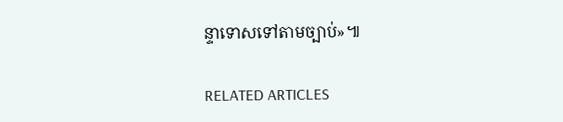ន្ទាទោសទៅតាមច្បាប់»៕

RELATED ARTICLES